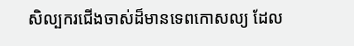សិល្បករជើងចាស់ដ៏មានទេពកោសល្យ ដែល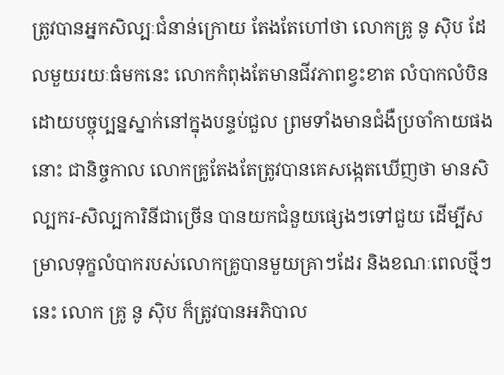ត្រូវបានអ្នកសិល្បៈជំនាន់ក្រោយ តែងតែហៅថា លោកគ្រូ នូ ស៊ិប ដែលមួយរយៈធំមកនេះ លោកកំពុងតែមានជីវភាពខ្វះខាត លំបាកលំបិន ដោយបច្ចុប្បន្នស្នាក់នៅក្នុងបន្ទប់ជួល ព្រមទាំងមានជំងឺប្រចាំកាយផងនោះ ជានិច្ចកាល លោកគ្រូតែងតែត្រូវបានគេសង្កេតឃើញថា មានសិល្បករ-សិល្បការិនីជាច្រើន បានយកជំនួយផ្សេងៗទៅជួយ ដើម្បីសម្រាលទុក្ខលំបាករបស់លោកគ្រូបានមួយគ្រាៗដែរ និងខណៈពេលថ្មីៗនេះ លោក គ្រូ នូ ស៊ិប ក៏ត្រូវបានអភិបាល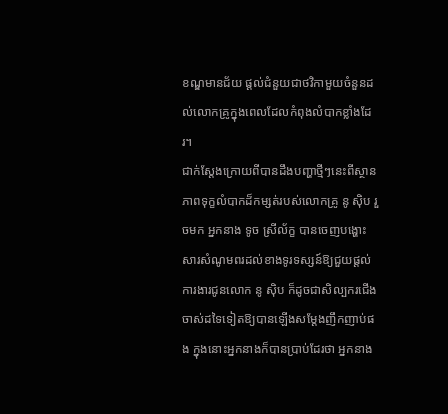ខណ្ឌមានជ័យ ផ្តល់ជំនួយជាថវិកាមួយចំនួនដល់លោកគ្រូក្នុងពេលដែលកំពុងលំបាកខ្លាំងដែរ។
ជាក់ស្តែងក្រោយពីបានដឹងបញ្ហាថ្មីៗនេះពីស្ថានភាពទុក្ខលំបាកដ៏កម្សត់របស់លោកគ្រូ នូ ស៊ិប រួចមក អ្នកនាង ទូច ស្រីល័ក្ខ បានចេញបង្ហោះសារសំណូមពរដល់ខាងទូរទស្សន៍ឱ្យជួយផ្តល់ការងារជូនលោក នូ ស៊ិប ក៏ដូចជាសិល្បករជើងចាស់ដទៃទៀតឱ្យបានឡើងសម្ដែងញឹកញាប់ផង ក្នុងនោះអ្នកនាងក៏បានប្រាប់ដែរថា អ្នកនាង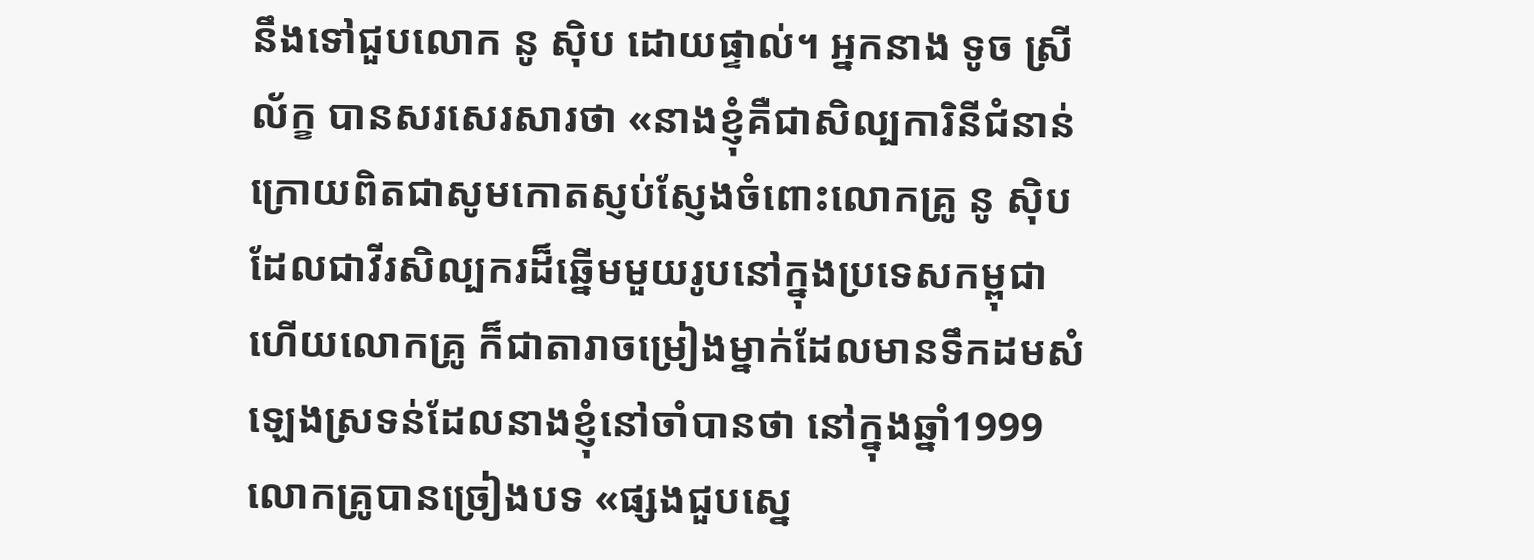នឹងទៅជួបលោក នូ ស៊ិប ដោយផ្ទាល់។ អ្នកនាង ទូច ស្រីល័ក្ខ បានសរសេរសារថា «នាងខ្ញុំគឺជាសិល្បការិនីជំនាន់ក្រោយពិតជាសូមកោតស្ញប់ស្ញែងចំពោះលោកគ្រូ នូ ស៊ិប ដែលជាវីរសិល្បករដ៏ឆ្នើមមួយរូបនៅក្នុងប្រទេសកម្ពុជា ហើយលោកគ្រូ ក៏ជាតារាចម្រៀងម្នាក់ដែលមានទឹកដមសំឡេងស្រទន់ដែលនាងខ្ញុំនៅចាំបានថា នៅក្នុងឆ្នាំ1999 លោកគ្រូបានច្រៀងបទ «ផ្សងជួបស្នេ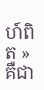ហ៍ពិត »គឺជា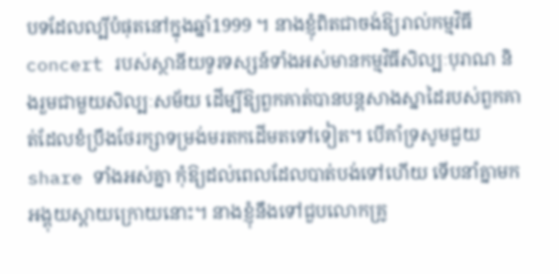បទដែលល្បីបំផុតនៅក្នុងឆ្នាំ1999 ។ នាងខ្ញុំពិតជាចង់ឱ្យរាល់កម្មវិធី concert របស់ស្ថានីយទូរទស្សន៍ទាំងអស់មានកម្មវិធីសិល្បៈបុរាណ និងរួមជាមួយសិល្បៈសម័យ ដើម្បីឱ្យពួកគាត់បានបន្តសាងស្នាដៃរបស់ពួកគាត់ដែលខំប្រឹងថែរក្សាទម្រង់មរតកដើមតទៅទៀត។ បើគាំទ្រសូមជួយ share ទាំងអស់គ្នា កុំឱ្យដល់ពេលដែលបាត់បង់ទៅហើយ ទើបនាំគ្នាមកអង្គុយស្តាយក្រោយនោះ។ នាងខ្ញុំនឹងទៅជួបលោកគ្រូ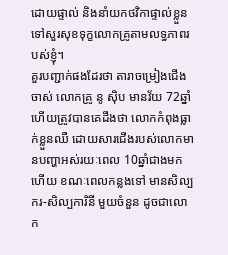ដោយផ្ទាល់ និងនាំយកថវិកាផ្ទាល់ខ្លួនទៅសួរសុខទុក្ខលោកគ្រូតាមលទ្ធភាពរបស់ខ្ញុំ។
គួរបញ្ជាក់ផងដែរថា តារាចម្រៀងជើងចាស់ លោកគ្រូ នូ ស៊ិប មានវ័យ 72ឆ្នាំ ហើយត្រូវបានគេដឹងថា លោកកំពុងធ្លាក់ខ្លួនឈឺ ដោយសារជើងរបស់លោកមានបញ្ហាអស់រយៈពេល 10ឆ្នាំជាងមកហើយ ខណៈពេលកន្លងទៅ មានសិល្បករ-សិល្បការិនី មួយចំនួន ដូចជាលោក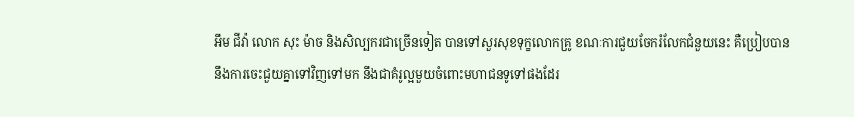អឹម ជីវ៉ា លោក សុះ ម៉ាច និងសិល្បករជាច្រើនទៀត បានទៅសួរសុខទុក្ខលោកគ្រូ ខណៈការជួយចែករំលែកជំនួយនេះ គឺប្រៀបបាននឹងការចេះជួយគ្នាទៅវិញទៅមក នឹងជាគំរូល្អមួយចំពោះមហាជនទូទៅផងដែរ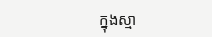ក្នុងស្មា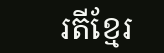រតីខ្មែរ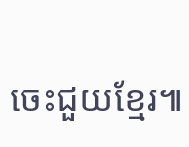ចេះជួយខ្មែរ៕